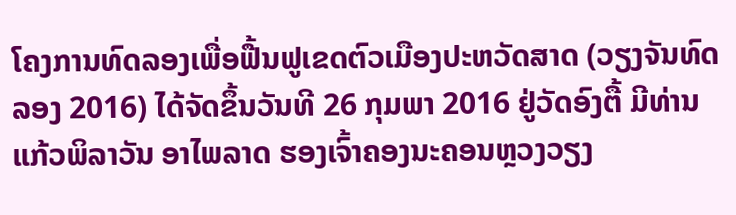ໂຄງການທົດລອງເພື່ອຟື້ນຟູເຂດຕົວເມືອງປະຫວັດສາດ (ວຽງຈັນທົດລອງ 2016) ໄດ້ຈັດຂຶ້ນວັນທີ 26 ກຸມພາ 2016 ຢູ່ວັດອົງຕື້ ມີທ່ານ ແກ້ວພິລາວັນ ອາໄພລາດ ຮອງເຈົ້າຄອງນະຄອນຫຼວງວຽງ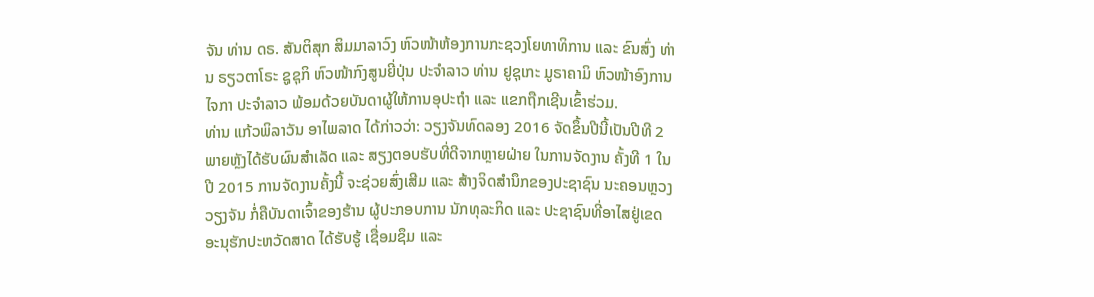ຈັນ ທ່ານ ດຣ. ສັນຕິສຸກ ສິມມາລາວົງ ຫົວໜ້າຫ້ອງການກະຊວງໂຍທາທິການ ແລະ ຂົນສົ່ງ ທ່ານ ຣຽວຕາໂຣະ ຊູຊຸກິ ຫົວໜ້າກົງສູນຍີ່ປຸ່ນ ປະຈຳລາວ ທ່ານ ຢູຊຸເກະ ມູຣາຄາມິ ຫົວໜ້າອົງການໄຈກາ ປະຈຳລາວ ພ້ອມດ້ວຍບັນດາຜູ້ໃຫ້ການອຸປະຖຳ ແລະ ແຂກຖືກເຊີນເຂົ້າຮ່ວມ.
ທ່ານ ແກ້ວພິລາວັນ ອາໄພລາດ ໄດ້ກ່າວວ່າ: ວຽງຈັນທົດລອງ 2016 ຈັດຂຶ້ນປີນີ້ເປັນປີທີ 2 ພາຍຫຼັງໄດ້ຮັບຜົນສຳເລັດ ແລະ ສຽງຕອບຮັບທີ່ດີຈາກຫຼາຍຝ່າຍ ໃນການຈັດງານ ຄັ້ງທີ 1 ໃນປີ 2015 ການຈັດງານຄັ້ງນີ້ ຈະຊ່ວຍສົ່ງເສີມ ແລະ ສ້າງຈິດສຳນຶກຂອງປະຊາຊົນ ນະຄອນຫຼວງວຽງຈັນ ກໍ່ຄືບັນດາເຈົ້າຂອງຮ້ານ ຜູ້ປະກອບການ ນັກທຸລະກິດ ແລະ ປະຊາຊົນທີ່ອາໄສຢູ່ເຂດອະນຸຮັກປະຫວັດສາດ ໄດ້ຮັບຮູ້ ເຊື່ອມຊຶມ ແລະ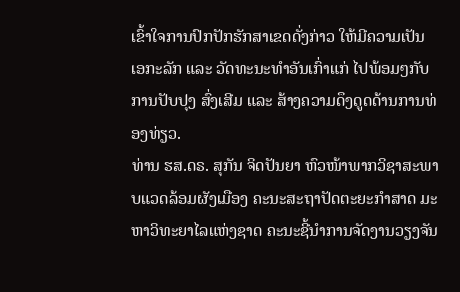ເຂົ້າໃຈການປົກປັກຮັກສາເຂດດັ່ງກ່າວ ໃຫ້ມີຄວາມເປັນເອກະລັກ ແລະ ວັດທະນະທຳອັນເກົ່າແກ່ ໄປພ້ອມໆກັບການປັບປຸງ ສົ່ງເສີມ ແລະ ສ້າງຄວາມດຶງດູດດ້ານການທ່ອງທ່ຽວ.
ທ່ານ ຮສ.ດຣ. ສຸກັນ ຈິດປັນຍາ ຫົວໜ້າພາກວິຊາສະພາບແວດລ້ອມຜັງເມືອງ ຄະນະສະຖາປັດຕະຍະກຳສາດ ມະຫາວິທະຍາໄລແຫ່ງຊາດ ຄະນະຊີ້ນຳການຈັດງານວຽງຈັນ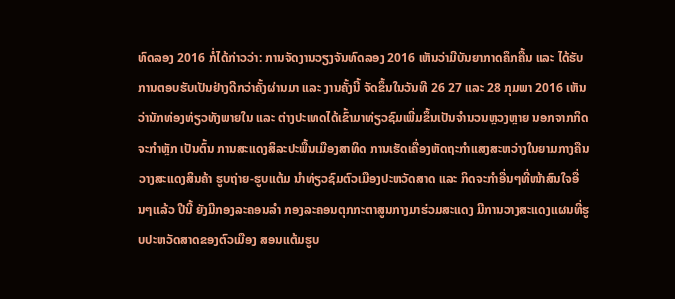ທົດລອງ 2016 ກໍ່ໄດ້ກ່າວວ່າ: ການຈັດງານວຽງຈັນທົດລອງ 2016 ເຫັນວ່າມີບັນຍາກາດຄຶກຄື້ນ ແລະ ໄດ້ຮັບການຕອບຮັບເປັນຢ່າງດີກວ່າຄັ້ງຜ່ານມາ ແລະ ງານຄັ້ງນີ້ ຈັດຂຶ້ນໃນວັນທີ 26 27 ແລະ 28 ກຸມພາ 2016 ເຫັນວ່ານັກທ່ອງທ່ຽວທັງພາຍໃນ ແລະ ຕ່າງປະເທດໄດ້ເຂົ້າມາທ່ຽວຊົມເພີ່ມຂຶ້ນເປັນຈຳນວນຫຼວງຫຼາຍ ນອກຈາກກິດຈະກຳຫຼັກ ເປັນຕົ້ນ ການສະແດງສິລະປະພື້ນເມືອງສາທິດ ການເຮັດເຄື່ອງຫັດຖະກຳແສງສະຫວ່າງໃນຍາມກາງຄືນ ວາງສະແດງສິນຄ້າ ຮູບຖ່າຍ-ຮູບແຕ້ມ ນຳທ່ຽວຊົມຕົວເມືອງປະຫວັດສາດ ແລະ ກິດຈະກຳອື່ນໆທີ່ໜ້າສົນໃຈອື່ນໆແລ້ວ ປີນີ້ ຍັງມີກອງລະຄອນລຳ ກອງລະຄອນຕຸກກະຕາສູນກາງມາຮ່ວມສະແດງ ມີການວາງສະແດງແຜນທີ່ຮູບປະຫວັດສາດຂອງຕົວເມືອງ ສອນແຕ້ມຮູບ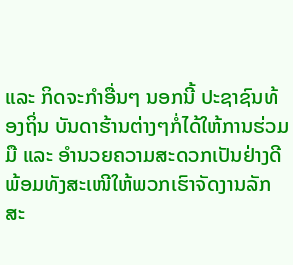ແລະ ກິດຈະກຳອື່ນໆ ນອກນີ້ ປະຊາຊົນທ້ອງຖິ່ນ ບັນດາຮ້ານຕ່າງໆກໍ່ໄດ້ໃຫ້ການຮ່ວມມື ແລະ ອຳນວຍຄວາມສະດວກເປັນຢ່າງດີ ພ້ອມທັງສະເໜີໃຫ້ພວກເຮົາຈັດງານລັກສະ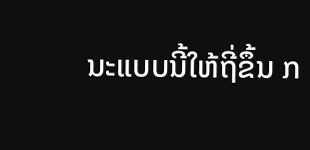ນະແບບນີ້ໃຫ້ຖີ່ຂຶ້ນ ກ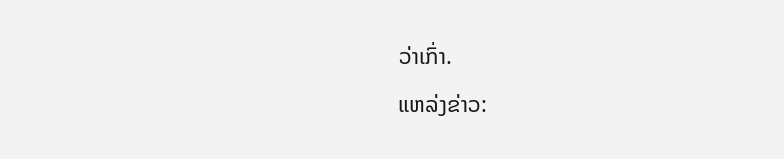ວ່າເກົ່າ.
ແຫລ່ງຂ່າວ: